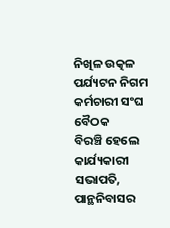ନିଖିଳ ଉତ୍କଳ ପର୍ଯ୍ୟଟନ ନିଗମ କର୍ମଚାରୀ ସଂଘ ବୈଠକ
ବିରଞ୍ଚି ହେଲେ କାର୍ଯ୍ୟକାରୀ ସଭାପତି, ପାନ୍ଥନିବାସର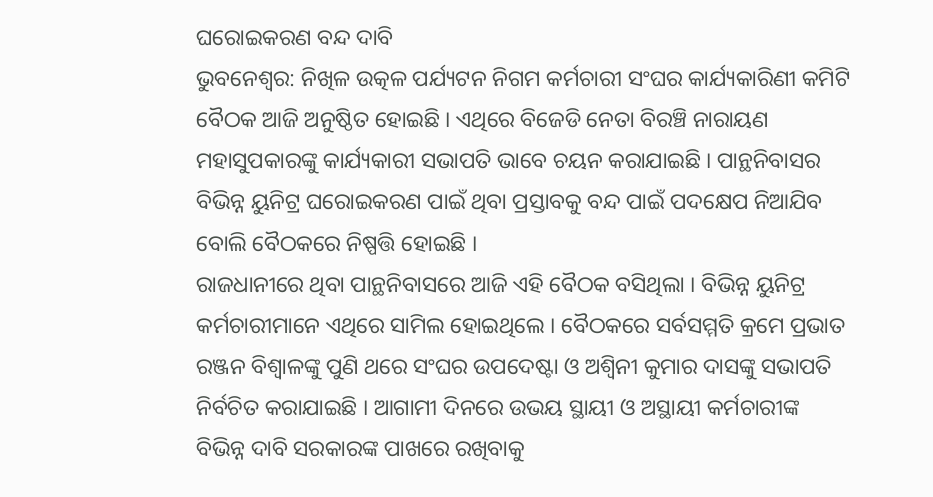ଘରୋଇକରଣ ବନ୍ଦ ଦାବି
ଭୁବନେଶ୍ୱର: ନିଖିଳ ଉତ୍କଳ ପର୍ଯ୍ୟଟନ ନିଗମ କର୍ମଚାରୀ ସଂଘର କାର୍ଯ୍ୟକାରିଣୀ କମିଟି ବୈଠକ ଆଜି ଅନୁଷ୍ଠିତ ହୋଇଛି । ଏଥିରେ ବିଜେଡି ନେତା ବିରଞ୍ଚି ନାରାୟଣ ମହାସୁପକାରଙ୍କୁ କାର୍ଯ୍ୟକାରୀ ସଭାପତି ଭାବେ ଚୟନ କରାଯାଇଛି । ପାନ୍ଥନିବାସର ବିଭିନ୍ନ ୟୁନିଟ୍ର ଘରୋଇକରଣ ପାଇଁ ଥିବା ପ୍ରସ୍ତାବକୁ ବନ୍ଦ ପାଇଁ ପଦକ୍ଷେପ ନିଆଯିବ ବୋଲି ବୈଠକରେ ନିଷ୍ପତ୍ତି ହୋଇଛି ।
ରାଜଧାନୀରେ ଥିବା ପାନ୍ଥନିବାସରେ ଆଜି ଏହି ବୈଠକ ବସିଥିଲା । ବିଭିନ୍ନ ୟୁନିଟ୍ର କର୍ମଚାରୀମାନେ ଏଥିରେ ସାମିଲ ହୋଇଥିଲେ । ବୈଠକରେ ସର୍ବସମ୍ମତି କ୍ରମେ ପ୍ରଭାତ ରଞ୍ଜନ ବିଶ୍ୱାଳଙ୍କୁ ପୁଣି ଥରେ ସଂଘର ଉପଦେଷ୍ଟା ଓ ଅଶ୍ୱିନୀ କୁମାର ଦାସଙ୍କୁ ସଭାପତି ନିର୍ବଚିତ କରାଯାଇଛି । ଆଗାମୀ ଦିନରେ ଉଭୟ ସ୍ଥାୟୀ ଓ ଅସ୍ଥାୟୀ କର୍ମଚାରୀଙ୍କ ବିଭିନ୍ନ ଦାବି ସରକାରଙ୍କ ପାଖରେ ରଖିବାକୁ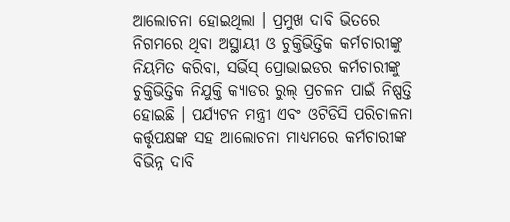ଆଲୋଚନା ହୋଇଥିଲା । ପ୍ରମୁଖ ଦାବି ଭିତରେ ନିଗମରେ ଥିବା ଅସ୍ଥାୟୀ ଓ ଚୁକ୍ତିଭିତ୍ତିକ କର୍ମଚାରୀଙ୍କୁ ନିୟମିତ କରିବା, ସର୍ଭିସ୍ ପ୍ରୋଭାଇଡର କର୍ମଚାରୀଙ୍କୁ ଚୁକ୍ତିଭିତ୍ତିକ ନିଯୁକ୍ତି କ୍ୟାଡର ରୁଲ୍ ପ୍ରଚଳନ ପାଇଁ ନିଷ୍ପତ୍ତି ହୋଇଛି । ପର୍ଯ୍ୟଟନ ମନ୍ତ୍ରୀ ଏବଂ ଓଟିଡିସି ପରିଚାଳନା କର୍ତ୍ତୃପକ୍ଷଙ୍କ ସହ ଆଲୋଚନା ମାଧ୍ୟମରେ କର୍ମଚାରୀଙ୍କ ବିଭିନ୍ନ ଦାବି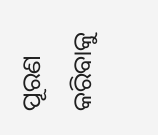ପୂରଣ କରିବାକୁ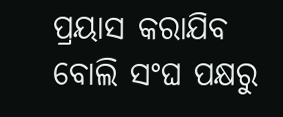ପ୍ରୟାସ କରାଯିବ ବୋଲି ସଂଘ ପକ୍ଷରୁ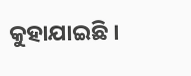କୁହାଯାଇଛି ।